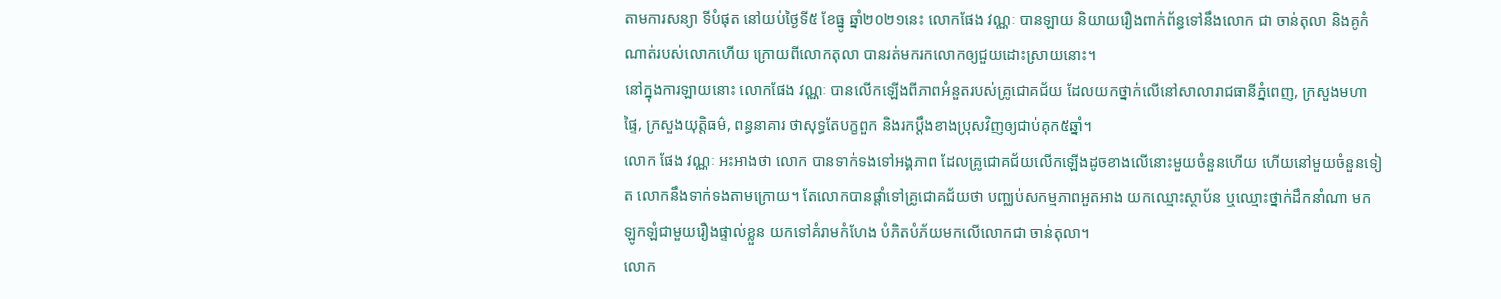តាមការសន្យា ទីបំផុត នៅយប់ថ្ងៃទី៥ ខែធ្នូ ឆ្នាំ២០២១នេះ លោកផែង វណ្ណៈ បានឡាយ និយាយរឿងពាក់ព័ន្ធទៅនឹងលោក ជា ចាន់តុលា និងគូកំណាត់របស់លោកហើយ ក្រោយពីលោកតុលា បានរត់មករកលោកឲ្យជួយដោះស្រាយនោះ។
នៅក្នុងការឡាយនោះ លោកផែង វណ្ណៈ បានលើកឡើងពីភាពអំនួតរបស់គ្រូជោគជ័យ ដែលយកថ្នាក់លើនៅសាលារាជធានីភ្នំពេញ, ក្រសួងមហាផ្ទៃ, ក្រសួងយុត្តិធម៌, ពន្ធនាគារ ថាសុទ្ធតែបក្ខពួក និងរកប្ដឹងខាងប្រុសវិញឲ្យជាប់គុក៥ឆ្នាំ។
លោក ផែង វណ្ណៈ អះអាងថា លោក បានទាក់ទងទៅអង្គភាព ដែលគ្រូជោគជ័យលើកឡើងដូចខាងលើនោះមួយចំនួនហើយ ហើយនៅមួយចំនួនទៀត លោកនឹងទាក់ទងតាមក្រោយ។ តែលោកបានផ្ដាំទៅគ្រូជោគជ័យថា បញ្ឈប់សកម្មភាពអួតអាង យកឈ្មោះស្ថាប័ន ឬឈ្មោះថ្នាក់ដឹកនាំណា មកឡូកឡំជាមួយរឿងផ្ទាល់ខ្លួន យកទៅគំរាមកំហែង បំភិតបំភ័យមកលើលោកជា ចាន់តុលា។
លោក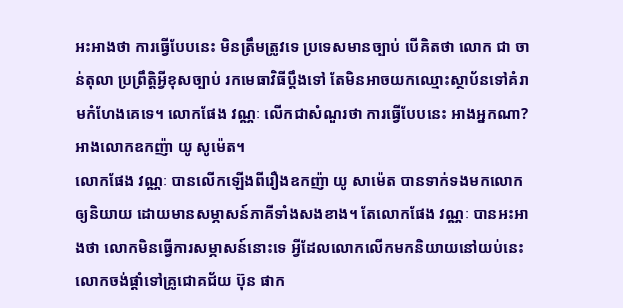អះអាងថា ការធ្វើបែបនេះ មិនត្រឹមត្រូវទេ ប្រទេសមានច្បាប់ បើគិតថា លោក ជា ចាន់តុលា ប្រព្រឹត្តិអ្វីខុសច្បាប់ រកមេធាវិធីប្ដឹងទៅ តែមិនអាចយកឈ្មោះស្ថាប័នទៅគំរាមកំហែងគេទេ។ លោកផែង វណ្ណៈ លើកជាសំណួរថា ការធ្វើបែបនេះ អាងអ្នកណា? អាងលោកឧកញ៉ា យូ សូម៉េត។
លោកផែង វណ្ណៈ បានលើកឡើងពីរឿងឧកញ៉ា យូ សាម៉េត បានទាក់ទងមកលោក ឲ្យនិយាយ ដោយមានសម្ភាសន៍ភាគីទាំងសងខាង។ តែលោកផែង វណ្ណៈ បានអះអាងថា លោកមិនធ្វើការសម្ភាសន៍នោះទេ អ្វីដែលលោកលើកមកនិយាយនៅយប់នេះ លោកចង់ផ្ដាំទៅគ្រូជោគជ័យ ប៊ុន ផាក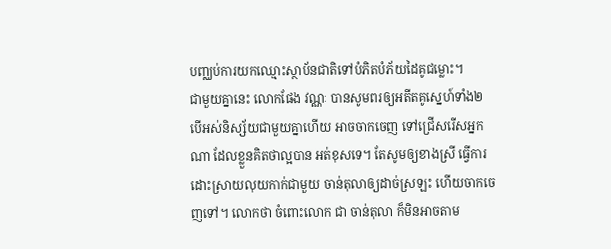បញ្ឈប់ការយកឈ្មោះស្ថាប័នជាតិទៅបំភិតបំភ័យដៃគូជម្លោះ។
ជាមួយគ្នានេះ លោកផែង វណ្ណៈ បានសូមពរឲ្យអតីតគូស្នេហ៍ទាំង២ បើអស់និស្ស័យជាមួយគ្នាហើយ អាចចាកចេញ ទៅជ្រើសរើសអ្នកណា ដែលខ្លួនគិតថាល្អបាន អត់ខុសទេ។ តែសូមឲ្យខាងស្រី ធ្វើការដោះស្រាយលុយកាក់ជាមួយ ចាន់តុលាឲ្យដាច់ស្រឡះ ហើយចាកចេញទៅ។ លោកថា ចំពោះលោក ជា ចាន់តុលា ក៏មិនអាចតាម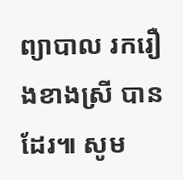ព្យាបាល រករឿងខាងស្រី បានដែរ៕ សូម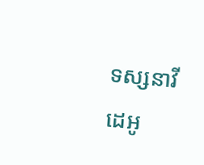ទស្សនាវីដេអូ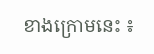ខាងក្រោមនេះ ៖